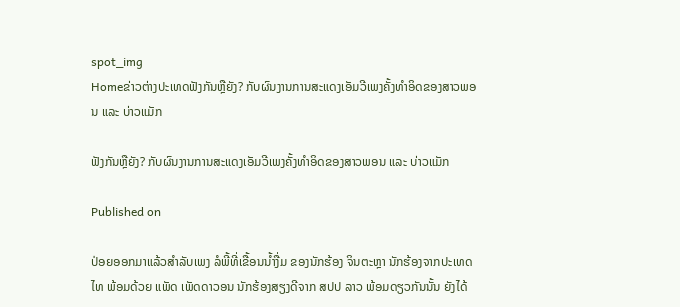spot_img
Homeຂ່າວຕ່າງປະເທດຟັງກັນຫຼືຍັງ? ກັບຜົນງານການສະແດງເອັມວີເພງຄັ້ງທໍາອິດຂອງສາວພອນ ແລະ ບ່າວແມັກ

ຟັງກັນຫຼືຍັງ? ກັບຜົນງານການສະແດງເອັມວີເພງຄັ້ງທໍາອິດຂອງສາວພອນ ແລະ ບ່າວແມັກ

Published on

ປ່ອຍອອກມາແລ້ວສໍາລັບເພງ ລໍພີ້ທີ່ເຂື້ອນນໍ້າງື່ມ ຂອງນັກຮ້ອງ ຈິນຕະຫຼາ ນັກຮ້ອງຈາກປະເທດໄທ ພ້ອມດ້ວຍ ແພັດ ເພັດດາວອນ ນັກຮ້ອງສຽງດີຈາກ ສປປ ລາວ ພ້ອມດຽວກັນນັ້ນ ຍັງໄດ້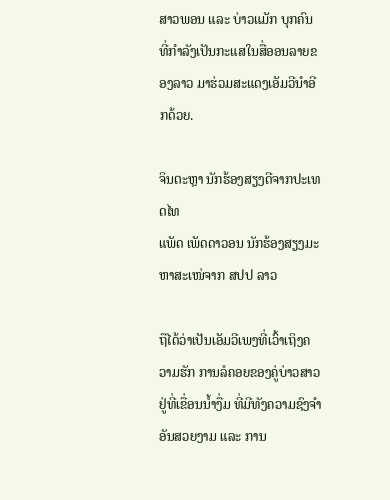ສາວພອນ ແລະ ບ່າວແມັກ ບຸກຄົນທີ່ກໍາລັງເປັນກະແສໃນສື່ອອນລາຍຂອງລາວ ມາຮ່ວມສະແດງເອັມວີນໍາອີກດ້ວຍ.

ຈິນຕະຫຼາ ນັກຮ້ອງສຽງດີຈາກປະເທດໄທ
ແພັດ ເພັດດາວອນ ນັກຮ້ອງສຽງມະຫາສະເໜ່ຈາກ ສປປ ລາວ

ຖືໄດ້ວ່າເປັນເອັມວີເພງທີ່ເວົ້າເຖິງຄວາມຮັກ ການລໍຄອຍຂອງຄູ່ບ່າວສາວຢູ່ທີ່ເຂື່ອນນໍ້າງື່ມ ທີ່ມີທັງຄວາມຊົງຈໍາອັນສວຍງາມ ແລະ ການ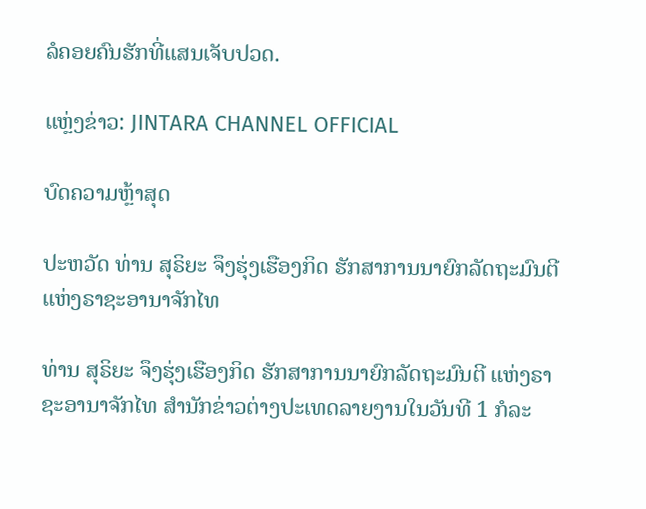ລໍຄອຍຄົນຮັກທີ່ແສນເຈັບປວດ.

ແຫຼ່ງຂ່າວ: JINTARA CHANNEL OFFICIAL

ບົດຄວາມຫຼ້າສຸດ

ປະຫວັດ ທ່ານ ສຸຣິຍະ ຈຶງຮຸ່ງເຮືອງກິດ ຮັກສາການນາຍົກລັດຖະມົນຕີ ແຫ່ງຣາຊະອານາຈັກໄທ

ທ່ານ ສຸຣິຍະ ຈຶງຮຸ່ງເຮືອງກິດ ຮັກສາການນາຍົກລັດຖະມົນຕີ ແຫ່ງຣາຊະອານາຈັກໄທ ສຳນັກຂ່າວຕ່າງປະເທດລາຍງານໃນວັນທີ 1 ກໍລະ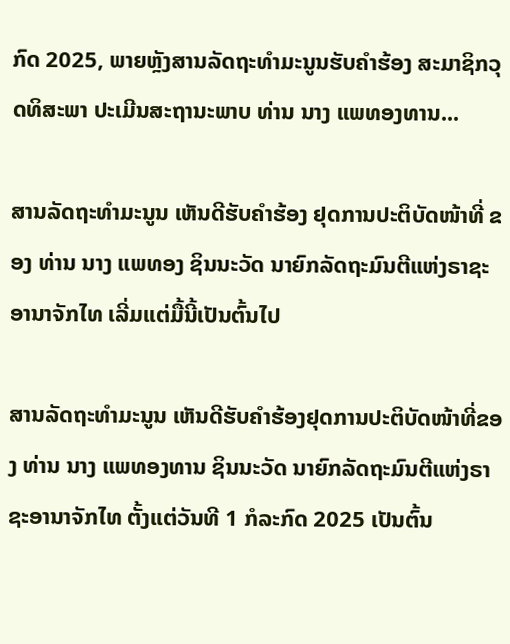ກົດ 2025, ພາຍຫຼັງສານລັດຖະທຳມະນູນຮັບຄຳຮ້ອງ ສະມາຊິກວຸດທິສະພາ ປະເມີນສະຖານະພາບ ທ່ານ ນາງ ແພທອງທານ...

ສານລັດຖະທຳມະນູນ ເຫັນດີຮັບຄຳຮ້ອງ ຢຸດການປະຕິບັດໜ້າທີ່ ຂອງ ທ່ານ ນາງ ແພທອງ ຊິນນະວັດ ນາຍົກລັດຖະມົນຕີແຫ່ງຣາຊະອານາຈັກໄທ ເລີ່ມແຕ່ມື້ນີ້ເປັນຕົ້ນໄປ

ສານລັດຖະທຳມະນູນ ເຫັນດີຮັບຄຳຮ້ອງຢຸດການປະຕິບັດໜ້າທີ່ຂອງ ທ່ານ ນາງ ແພທອງທານ ຊິນນະວັດ ນາຍົກລັດຖະມົນຕີແຫ່ງຣາຊະອານາຈັກໄທ ຕັ້ງແຕ່ວັນທີ 1 ກໍລະກົດ 2025 ເປັນຕົ້ນ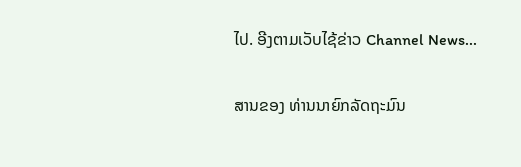ໄປ. ອີງຕາມເວັບໄຊ້ຂ່າວ Channel News...

ສານຂອງ ທ່ານນາຍົກລັດຖະມົນ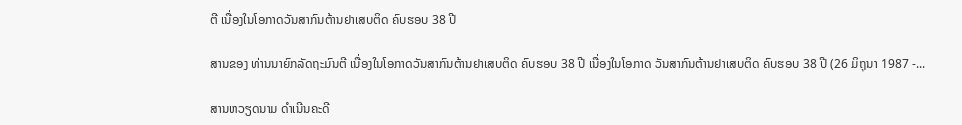ຕີ ເນື່ອງໃນໂອກາດວັນສາກົນຕ້ານຢາເສບຕິດ ຄົບຮອບ 38 ປີ

ສານຂອງ ທ່ານນາຍົກລັດຖະມົນຕີ ເນື່ອງໃນໂອກາດວັນສາກົນຕ້ານຢາເສບຕິດ ຄົບຮອບ 38 ປີ ເນື່ອງໃນໂອກາດ ວັນສາກົນຕ້ານຢາເສບຕິດ ຄົບຮອບ 38 ປີ (26 ມິຖຸນາ 1987 -...

ສານຫວຽດນາມ ດຳເນີນຄະດີ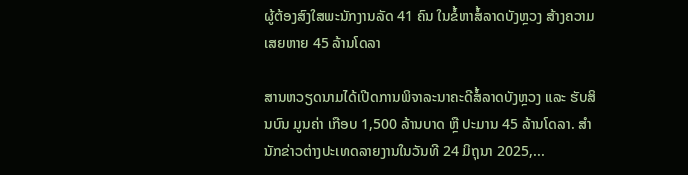ຜູ້ຕ້ອງສົງໃສພະນັກງານລັດ 41 ຄົນ ໃນຂໍ້ຫາສໍ້ລາດບັງຫຼວງ ສ້າງຄວາມເສຍຫາຍ 45 ລ້ານໂດລາ

ສານຫວຽດນາມໄດ້ເປີດການພິຈາລະນາຄະດີສໍ້ລາດບັງຫຼວງ ແລະ ຮັບສິນບົນ ມູນຄ່າ ເກືອບ 1,500 ລ້ານບາດ ຫຼື ປະມານ 45 ລ້ານໂດລາ. ສຳນັກຂ່າວຕ່າງປະເທດລາຍງານໃນວັນທີ 24 ມິຖຸນາ 2025,...